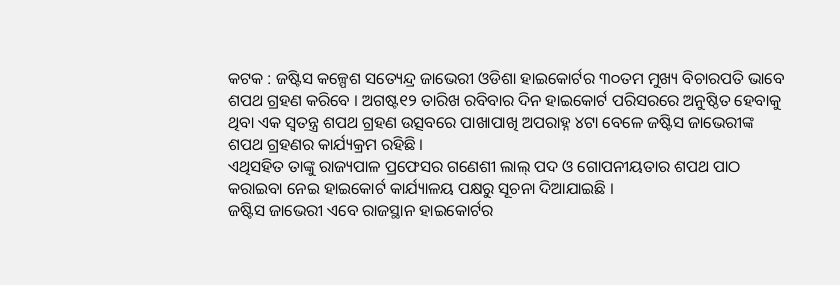କଟକ : ଜଷ୍ଟିସ କଳ୍ପେଶ ସତ୍ୟେନ୍ଦ୍ର ଜାଭେରୀ ଓଡିଶା ହାଇକୋର୍ଟର ୩୦ତମ ମୁଖ୍ୟ ବିଚାରପତି ଭାବେ ଶପଥ ଗ୍ରହଣ କରିବେ । ଅଗଷ୍ଟ୧୨ ତାରିଖ ରବିବାର ଦିନ ହାଇକୋର୍ଟ ପରିସରରେ ଅନୁଷ୍ଠିତ ହେବାକୁ ଥିବା ଏକ ସ୍ୱତନ୍ତ୍ର ଶପଥ ଗ୍ରହଣ ଉତ୍ସବରେ ପାଖାପାଖି ଅପରାହ୍ନ ୪ଟା ବେଳେ ଜଷ୍ଟିସ ଜାଭେରୀଙ୍କ ଶପଥ ଗ୍ରହଣର କାର୍ଯ୍ୟକ୍ରମ ରହିଛି ।
ଏଥିସହିତ ତାଙ୍କୁ ରାଜ୍ୟପାଳ ପ୍ରଫେସର ଗଣେଶୀ ଲାଲ୍ ପଦ ଓ ଗୋପନୀୟତାର ଶପଥ ପାଠ କରାଇବା ନେଇ ହାଇକୋର୍ଟ କାର୍ଯ୍ୟାଳୟ ପକ୍ଷରୁ ସୂଚନା ଦିଆଯାଇଛି ।
ଜଷ୍ଟିସ ଜାଭେରୀ ଏବେ ରାଜସ୍ଥାନ ହାଇକୋର୍ଟର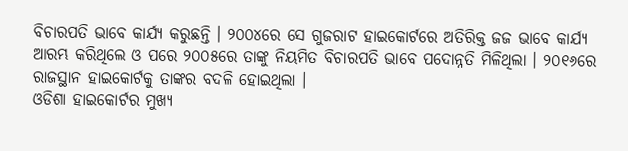ବିଚାରପତି ଭାବେ କାର୍ଯ୍ୟ କରୁଛନ୍ତି । ୨୦୦୪ରେ ସେ ଗୁଜରାଟ ହାଇକୋର୍ଟରେ ଅତିରିକ୍ତ ଜଜ ଭାବେ କାର୍ଯ୍ୟ ଆରମ୍ଭ କରିଥିଲେ ଓ ପରେ ୨୦୦୫ରେ ତାଙ୍କୁ ନିୟମିତ ବିଚାରପତି ଭାବେ ପଦୋନ୍ନତି ମିଳିଥିଲା । ୨୦୧୬ରେ ରାଜସ୍ଥାନ ହାଇକୋର୍ଟକୁ ତାଙ୍କର ବଦଳି ହୋଇଥିଲା ।
ଓଡିଶା ହାଇକୋର୍ଟର ମୁଖ୍ୟ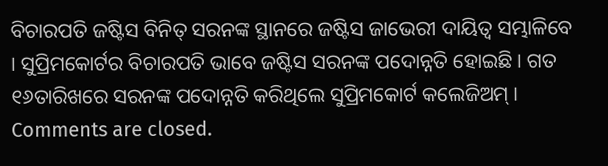ବିଚାରପତି ଜଷ୍ଟିସ ବିନିତ୍ ସରନଙ୍କ ସ୍ଥାନରେ ଜଷ୍ଟିସ ଜାଭେରୀ ଦାୟିତ୍ୱ ସମ୍ଭାଳିବେ । ସୁପ୍ରିମକୋର୍ଟର ବିଚାରପତି ଭାବେ ଜଷ୍ଟିସ ସରନଙ୍କ ପଦୋନ୍ନତି ହୋଇଛି । ଗତ ୧୬ତାରିଖରେ ସରନଙ୍କ ପଦୋନ୍ନତି କରିଥିଲେ ସୁପ୍ରିମକୋର୍ଟ କଲେଜିଅମ୍ ।
Comments are closed.